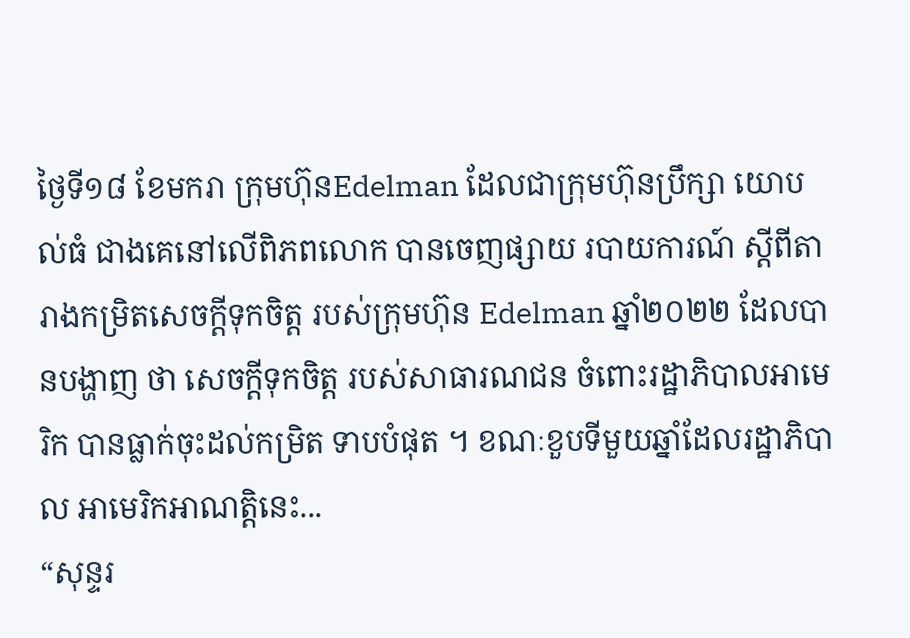ថ្ងៃទី១៨ ខែមករា ក្រុមហ៊ុនEdelman ដែលជាក្រុមហ៊ុនប្រឹក្សា យោបល់ធំ ជាងគេនៅលើពិភពលោក បានចេញផ្សាយ របាយការណ៍ ស្តីពីតារាងកម្រិតសេចក្តីទុកចិត្ត របស់ក្រុមហ៊ុន Edelman ឆ្នាំ២០២២ ដែលបានបង្ហាញ ថា សេចក្តីទុកចិត្ត របស់សាធារណជន ចំពោះរដ្ឋាភិបាលអាមេរិក បានធ្លាក់ចុះដល់កម្រិត ទាបបំផុត ។ ខណៈខួបទីមួយឆ្នាំដែលរដ្ឋាភិបាល អាមេរិកអាណត្តិនេះ...
“សុន្ទរ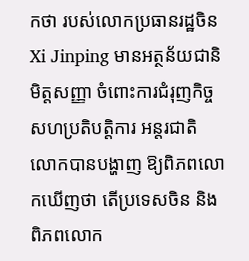កថា របស់លោកប្រធានរដ្ឋចិន Xi Jinping មានអត្ថន័យជានិមិត្តសញ្ញា ចំពោះការជំរុញកិច្ច សហប្រតិបត្តិការ អន្តរជាតិ លោកបានបង្ហាញ ឱ្យពិភពលោកឃើញថា តើប្រទេសចិន និងពិភពលោក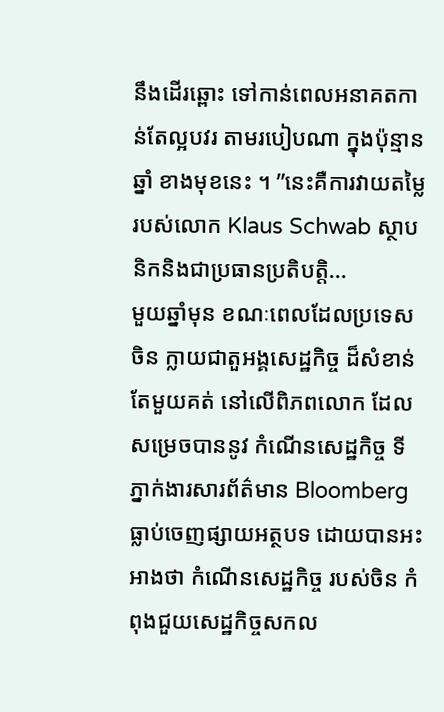នឹងដើរឆ្ពោះ ទៅកាន់ពេលអនាគតកាន់តែល្អបវរ តាមរបៀបណា ក្នុងប៉ុន្មានឆ្នាំ ខាងមុខនេះ ។ ”នេះគឺការវាយតម្លៃ របស់លោក Klaus Schwab ស្ថាបនិកនិងជាប្រធានប្រតិបត្តិ...
មួយឆ្នាំមុន ខណៈពេលដែលប្រទេសចិន ក្លាយជាតួអង្គសេដ្ឋកិច្ច ដ៏សំខាន់តែមួយគត់ នៅលើពិភពលោក ដែលសម្រេចបាននូវ កំណើនសេដ្ឋកិច្ច ទីភ្នាក់ងារសារព័ត៌មាន Bloomberg ធ្លាប់ចេញផ្សាយអត្ថបទ ដោយបានអះអាងថា កំណើនសេដ្ឋកិច្ច របស់ចិន កំពុងជួយសេដ្ឋកិច្ចសកល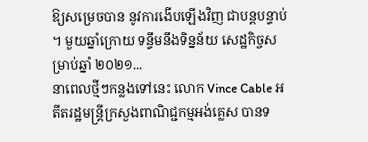ឱ្យសម្រេចបាន នូវការងើបឡើងវិញ ជាបន្តបន្ទាប់ ។ មួយឆ្នាំក្រោយ ទន្ទឹមនឹងទិន្នន័យ សេដ្ឋកិច្ចសម្រាប់ឆ្នាំ ២០២១...
នាពេលថ្មីៗកន្លងទៅនេះ លោក Vince Cable អតីតរដ្ឋមន្រ្តីក្រសួងពាណិជ្ជកម្មអង់គ្លេស បានទ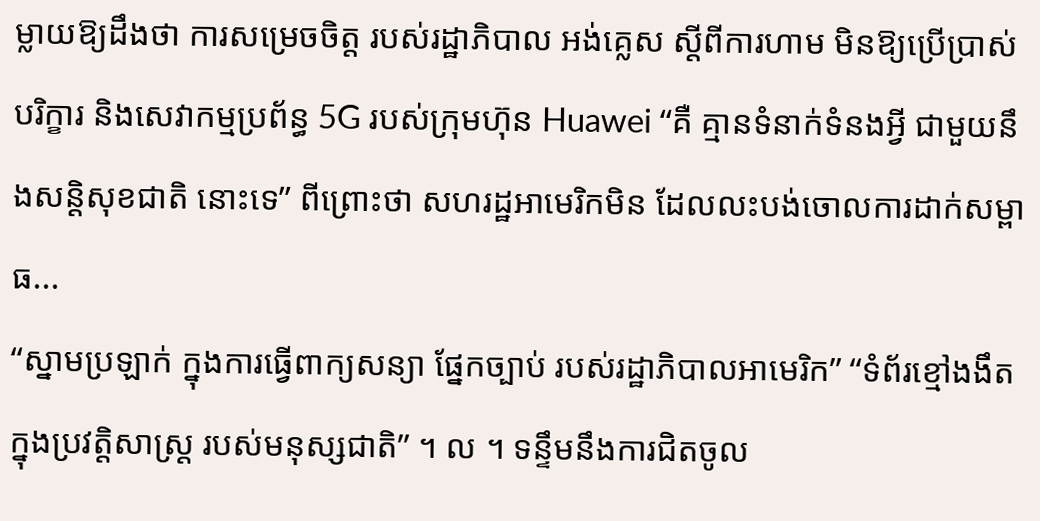ម្លាយឱ្យដឹងថា ការសម្រេចចិត្ត របស់រដ្ឋាភិបាល អង់គ្លេស ស្តីពីការហាម មិនឱ្យប្រើប្រាស់បរិក្ខារ និងសេវាកម្មប្រព័ន្ធ 5G របស់ក្រុមហ៊ុន Huawei “គឺ គ្មានទំនាក់ទំនងអ្វី ជាមួយនឹងសន្តិសុខជាតិ នោះទេ” ពីព្រោះថា សហរដ្ឋអាមេរិកមិន ដែលលះបង់ចោលការដាក់សម្ពាធ...
“ស្នាមប្រឡាក់ ក្នុងការធ្វើពាក្យសន្យា ផ្នែកច្បាប់ របស់រដ្ឋាភិបាលអាមេរិក” “ទំព័រខ្មៅងងឹត ក្នុងប្រវត្តិសាស្ត្រ របស់មនុស្សជាតិ” ។ ល ។ ទន្ទឹមនឹងការជិតចូល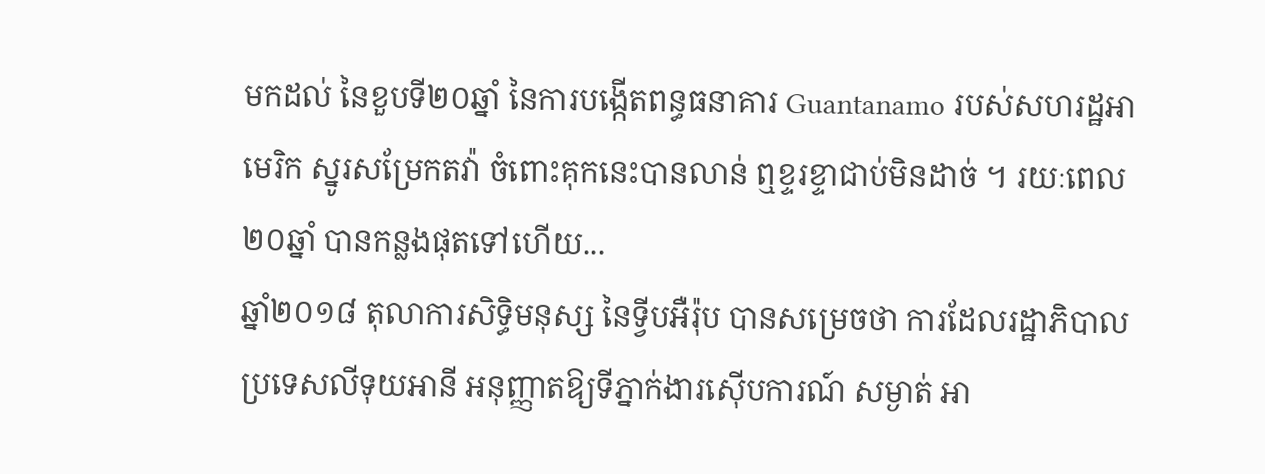មកដល់ នៃខួបទី២០ឆ្នាំ នៃការបង្កើតពន្ធធនាគារ Guantanamo របស់សហរដ្ឋអាមេរិក ស្នូរសម្រែកតវ៉ា ចំពោះគុកនេះបានលាន់ ឮខ្ទរខ្ទាជាប់មិនដាច់ ។ រយៈពេល២០ឆ្នាំ បានកន្លងផុតទៅហើយ...
ឆ្នាំ២០១៨ តុលាការសិទ្ធិមនុស្ស នៃទ្វីបអឺរ៉ុប បានសម្រេចថា ការដែលរដ្ឋាភិបាល ប្រទេសលីទុយអានី អនុញ្ញាតឱ្យទីភ្នាក់ងារស៊ើបការណ៍ សម្ងាត់ អា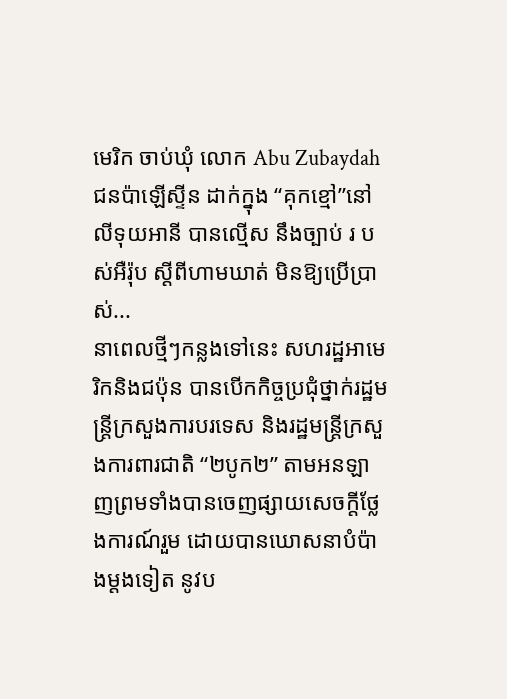មេរិក ចាប់ឃុំ លោក Abu Zubaydah ជនប៉ាឡើស្ទីន ដាក់ក្នុង “គុកខ្មៅ”នៅលីទុយអានី បានល្មើស នឹងច្បាប់ រ បស់អឺរ៉ុប ស្តីពីហាមឃាត់ មិនឱ្យប្រើប្រាស់...
នាពេលថ្មីៗកន្លងទៅនេះ សហរដ្ឋអាមេរិកនិងជប៉ុន បានបើកកិច្ចប្រជុំថ្នាក់រដ្ឋមន្រ្តីក្រសួងការបរទេស និងរដ្ឋមន្រ្តីក្រសួងការពារជាតិ “២បូក២” តាមអនឡាញព្រមទាំងបានចេញផ្សាយសេចក្តីថ្លែងការណ៍រួម ដោយបានឃោសនាបំប៉ាងម្តងទៀត នូវប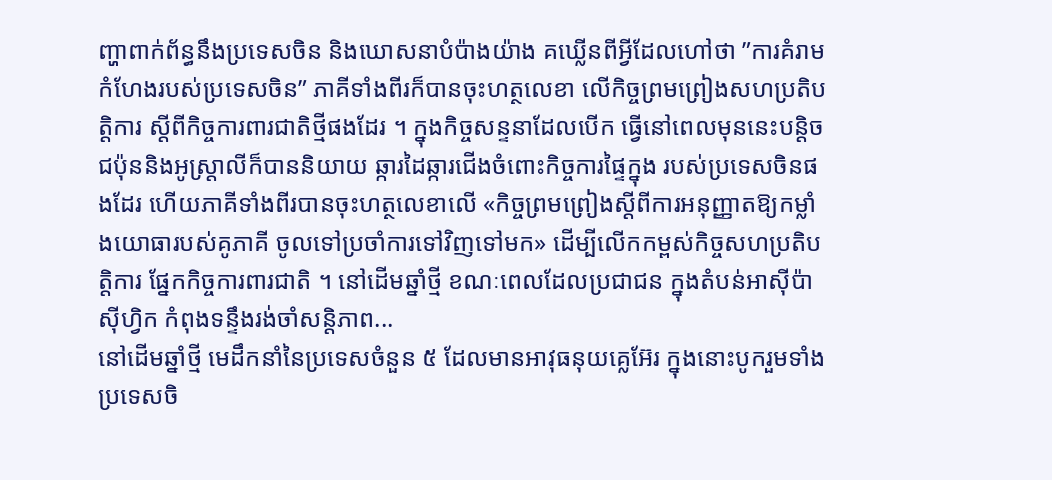ញ្ហាពាក់ព័ន្ធនឹងប្រទេសចិន និងឃោសនាបំប៉ាងយ៉ាង គឃ្លើនពីអ្វីដែលហៅថា ”ការគំរាមកំហែងរបស់ប្រទេសចិន” ភាគីទាំងពីរក៏បានចុះហត្ថលេខា លើកិច្ចព្រមព្រៀងសហប្រតិបត្តិការ ស្តីពីកិច្ចការពារជាតិថ្មីផងដែរ ។ ក្នុងកិច្ចសន្ទនាដែលបើក ធ្វើនៅពេលមុននេះបន្តិច ជប៉ុននិងអូស្ត្រាលីក៏បាននិយាយ ឆ្ការដៃឆ្ការជើងចំពោះកិច្ចការផ្ទៃក្នុង របស់ប្រទេសចិនផងដែរ ហើយភាគីទាំងពីរបានចុះហត្ថលេខាលើ «កិច្ចព្រមព្រៀងស្តីពីការអនុញ្ញាតឱ្យកម្លាំងយោធារបស់គូភាគី ចូលទៅប្រចាំការទៅវិញទៅមក» ដើម្បីលើកកម្ពស់កិច្ចសហប្រតិបត្តិការ ផែ្នកកិច្ចការពារជាតិ ។ នៅដើមឆ្នាំថ្មី ខណៈពេលដែលប្រជាជន ក្នុងតំបន់អាស៊ីប៉ាស៊ីហ្វិក កំពុងទន្ទឹងរង់ចាំសន្តិភាព...
នៅដើមឆ្នាំថ្មី មេដឹកនាំនៃប្រទេសចំនួន ៥ ដែលមានអាវុធនុយគ្លេអ៊ែរ ក្នុងនោះបូករួមទាំងប្រទេសចិ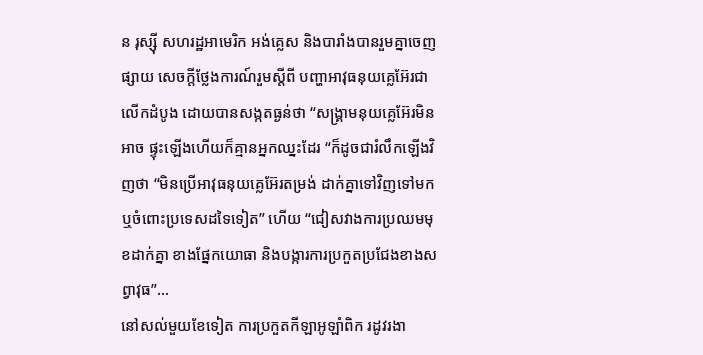ន រុស្ស៊ី សហរដ្ឋអាមេរិក អង់គ្លេស និងបារាំងបានរួមគ្នាចេញផ្សាយ សេចក្តីថ្លែងការណ៍រួមស្តីពី បញ្ហាអាវុធនុយគ្លេអ៊ែរជាលើកដំបូង ដោយបានសង្កតធ្ងន់ថា “សង្គ្រាមនុយគ្លេអ៊ែរមិនអាច ផ្ទុះឡើងហើយក៏គ្មានអ្នកឈ្នះដែរ “ក៏ដូចជារំលឹកឡើងវិញថា “មិនប្រើអាវុធនុយគ្លេអ៊ែរតម្រង់ ដាក់គ្នាទៅវិញទៅមក ឬចំពោះប្រទេសដទៃទៀត” ហើយ “ជៀសវាងការប្រឈមមុខដាក់គ្នា ខាងផ្នែកយោធា និងបង្ការការប្រកួតប្រជែងខាងសព្វាវុធ”...
នៅសល់មួយខែទៀត ការប្រកួតកីឡាអូឡាំពិក រដូវរងា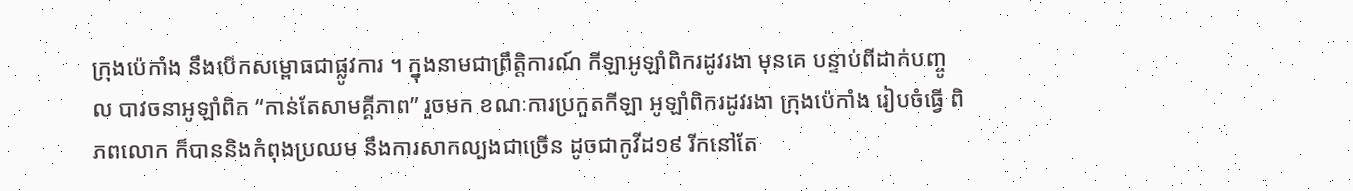ក្រុងប៉េកាំង នឹងបើកសម្ពោធជាផ្លូវការ ។ ក្នុងនាមជាព្រឹត្តិការណ៍ កីឡាអូឡាំពិករដូវរងា មុនគេ បន្ទាប់ពីដាក់បញ្ចូល បាវចនាអូឡាំពិក “កាន់តែសាមគ្គីភាព” រួចមក ខណៈការប្រកួតកីឡា អូឡាំពិករដូវរងា ក្រុងប៉េកាំង រៀបចំធ្វើ ពិភពលោក ក៏បាននិងកំពុងប្រឈម នឹងការសាកល្បងជាច្រើន ដូចជាកូវីដ១៩ រីកនៅតែ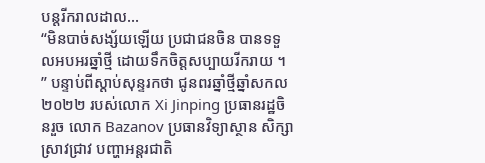បន្ដរីករាលដាល...
“មិនបាច់សង្ស័យឡើយ ប្រជាជនចិន បានទទួលអបអរឆ្នាំថ្មី ដោយទឹកចិត្តសប្បាយរីករាយ ។ ” បន្ទាប់ពីស្តាប់សុន្ទរកថា ជូនពរឆ្នាំថ្មីឆ្នាំសកល ២០២២ របស់លោក Xi Jinping ប្រធានរដ្ឋចិនរួច លោក Bazanov ប្រធានវិទ្យាស្ថាន សិក្សាស្រាវជ្រាវ បញ្ហាអន្តរជាតិ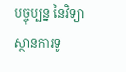បច្ចុប្បន្ន នៃវិទ្យាស្ថានការទូ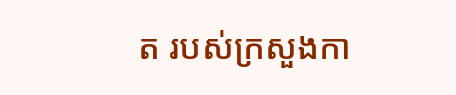ត របស់ក្រសួងកា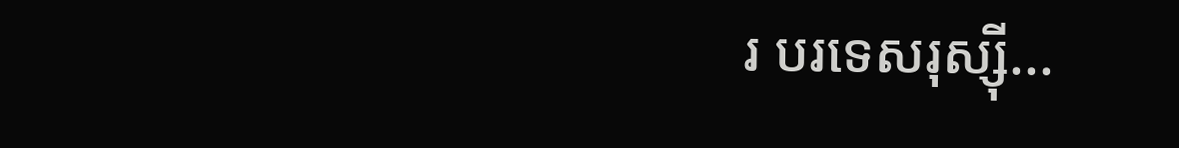រ បរទេសរុស្ស៊ី...